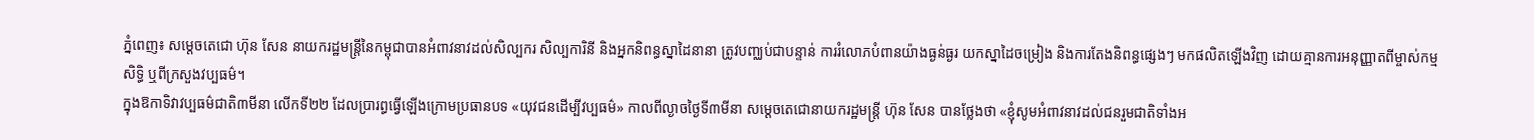ភ្នំពេញ៖ សម្តេចតេជោ ហ៊ុន សែន នាយករដ្ឋមន្ត្រីនៃកម្ពុជាបានអំពាវនាវដល់សិល្បករ សិល្បការិនី និងអ្នកនិពន្ធស្នាដៃនានា ត្រូវបញ្ឈប់ជាបន្ទាន់ ការរំលោភបំពានយ៉ាងធ្ងន់ធ្ងរ យកស្នាដៃចម្រៀង និងការតែងនិពន្ធផ្សេងៗ មកផលិតឡើងវិញ ដោយគ្មានការអនុញ្ញាតពីម្ចាស់កម្មសិទ្ធិ ឬពីក្រសួងវប្បធម៌។
ក្នុងឱកាទិវាវប្បធម៌ជាតិ៣មីនា លើកទី២២ ដែលប្រារព្ធធ្វើឡើងក្រោមប្រធានបទ «យុវជនដើម្បីវប្បធម៌» កាលពីល្ងាចថ្ងៃទី៣មីនា សម្តេចតេជោនាយករដ្ឋមន្ត្រី ហ៊ុន សែន បានថ្លែងថា «ខ្ញុំសូមអំពាវនាវដល់ជនរួមជាតិទាំងអ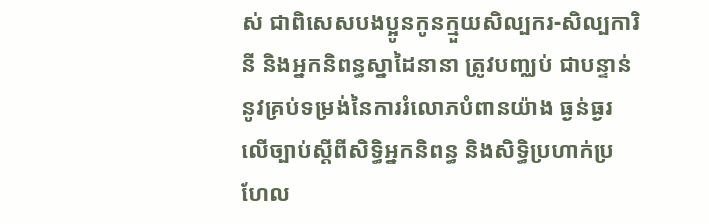ស់ ជាពិសេសបងប្អូនកូនក្មួយសិល្បករ-សិល្បការិនី និងអ្នកនិពន្ធស្នាដៃនានា ត្រូវបញ្ឈប់ ជាបន្ទាន់នូវគ្រប់ទម្រង់នៃការរំលោភបំពានយ៉ាង ធ្ងន់ធ្ងរលើច្បាប់ស្តីពីសិទ្ធិអ្នកនិពន្ធ និងសិទ្ធិប្រហាក់ប្រហែល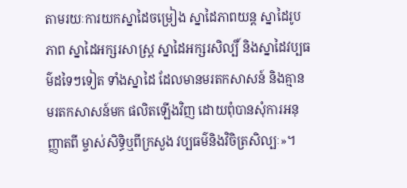តាមរយៈការយកស្នាដៃចម្រៀង ស្នាដៃភាពយន្ត ស្នាដៃរូបភាព ស្នាដៃអក្សរសាស្ត្រ ស្នាដៃអក្សរសិល្បិ៍ និងស្នាដៃវប្បធម៌ដទៃៗទៀត ទាំងស្នាដៃ ដែលមានមរតកសាសន៍ និងគ្មានមរតកសាសន៍មក ផលិតឡើងវិញ ដោយពុំបានសុំការអនុញ្ញាតពី ម្ចាស់សិទ្ធិឬពីក្រសួង វប្បធម៌និងវិចិត្រសិល្បៈ»។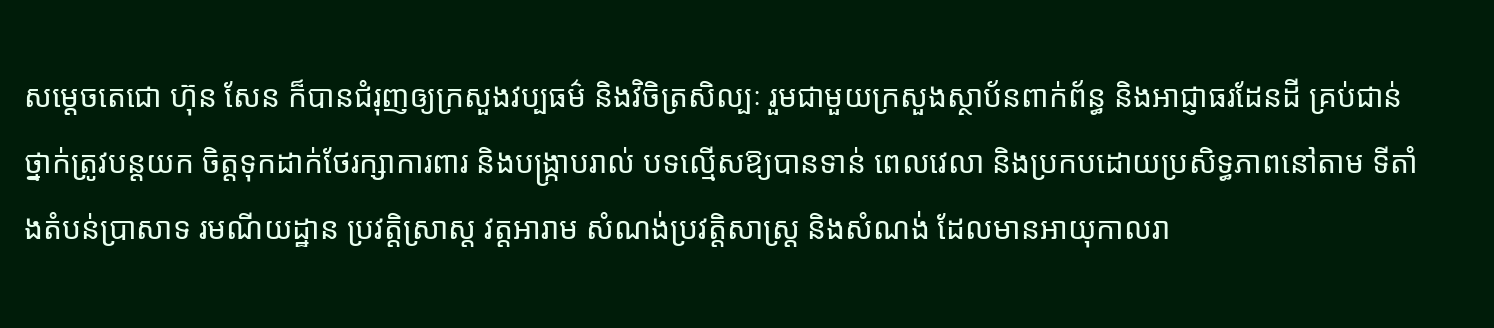សម្តេចតេជោ ហ៊ុន សែន ក៏បានជំរុញឲ្យក្រសួងវប្បធម៌ និងវិចិត្រសិល្បៈ រួមជាមួយក្រសួងស្ថាប័នពាក់ព័ន្ធ និងឤជ្ញាធរដែនដី គ្រប់ជាន់ថ្នាក់ត្រូវបន្តយក ចិត្តទុកដាក់ថែរក្សាការពារ និងបង្ក្រាបរាល់ បទល្មើសឱ្យបានទាន់ ពេលវេលា និងប្រកបដោយប្រសិទ្ធភាពនៅតាម ទីតាំងតំបន់ប្រាសាទ រមណីយដ្ឋាន ប្រវត្តិសា្រស្ត វត្តឤរាម សំណង់ប្រវត្តិសាស្ត្រ និងសំណង់ ដែលមានឤយុកាលរា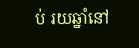ប់ រយឆ្នាំនៅ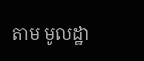តាម មូលដ្ឋា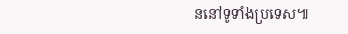ននៅទូទាំងប្រទេស៕